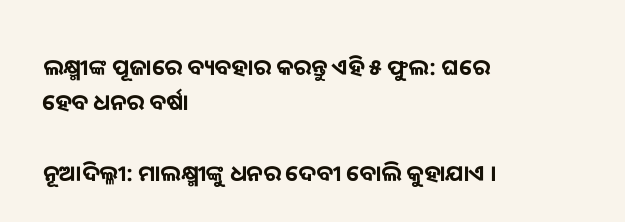ଲକ୍ଷ୍ମୀଙ୍କ ପୂଜାରେ ବ୍ୟବହାର କରନ୍ତୁ ଏହି ୫ ଫୁଲ: ଘରେ ହେବ ଧନର ବର୍ଷା

ନୂଆଦିଲ୍ଳୀ: ମାଲକ୍ଷ୍ମୀଙ୍କୁ ଧନର ଦେବୀ ବୋଲି କୁହାଯାଏ ।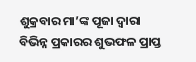ଶୁକ୍ରବାର ମା’ଙ୍କ ପୂଜା ଦ୍ୱାରା ବିଭିନ୍ନ ପ୍ରକାରର ଶୁଭଫଳ ପ୍ରାପ୍ତ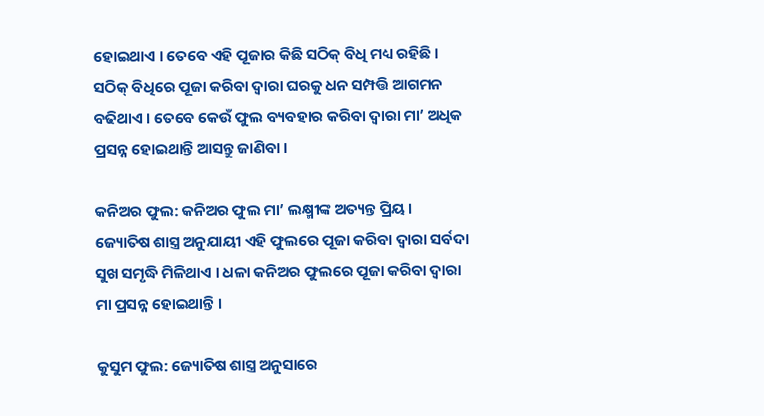ହୋଇଥାଏ । ତେବେ ଏହି ପୂଜାର କିଛି ସଠିକ୍ ବିଧି ମଧ୍ୟ ରହିଛି । ସଠିକ୍ ବିଧିରେ ପୂଜା କରିବା ଦ୍ୱାରା ଘରକୁ ଧନ ସମ୍ପତ୍ତି ଆଗମନ ବଢିଥାଏ । ତେବେ କେଉଁ ଫୁଲ ବ୍ୟବହାର କରିବା ଦ୍ୱାରା ମା’ ଅଧିକ ପ୍ରସନ୍ନ ହୋଇଥାନ୍ତି ଆସନ୍ତୁ ଜାଣିବା ।

କନିଅର ଫୁଲ: କନିଅର ଫୁଲ ମା’ ଲକ୍ଷ୍ମୀଙ୍କ ଅତ୍ୟନ୍ତ ପ୍ରିୟ । ଜ୍ୟୋତିଷ ଶାସ୍ତ୍ର ଅନୁଯାୟୀ ଏହି ଫୁଲରେ ପୂଜା କରିବା ଦ୍ୱାରା ସର୍ବଦା ସୁଖ ସମୃଦ୍ଧି ମିଳିଥାଏ । ଧଳା କନିଅର ଫୁଲରେ ପୂଜା କରିବା ଦ୍ୱାରା ମା ପ୍ରସନ୍ନ ହୋଇଥାନ୍ତି ।

କୁସୁମ ଫୁଲ: ଜ୍ୟୋତିଷ ଶାସ୍ତ୍ର ଅନୁସାରେ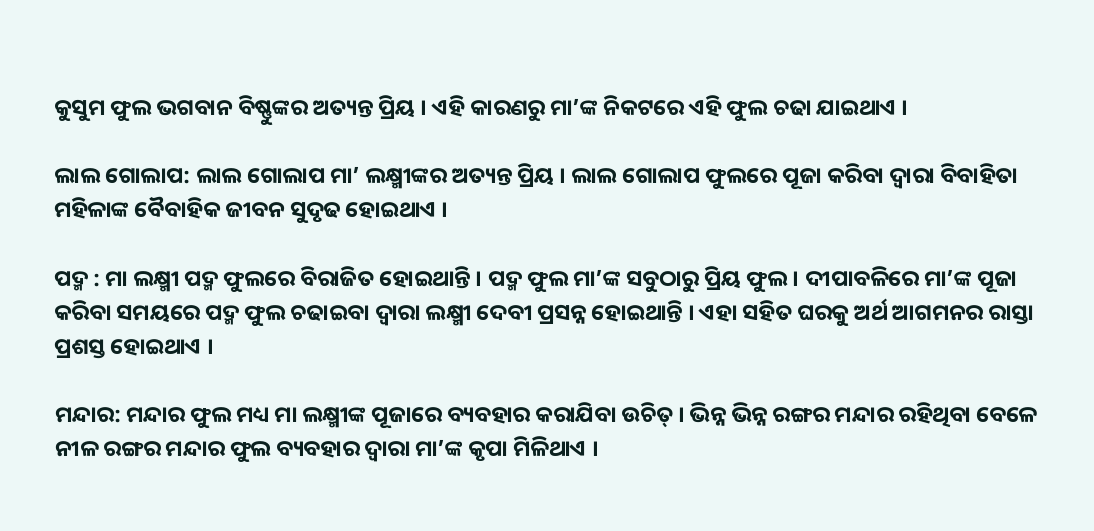କୁସୁମ ଫୁଲ ଭଗବାନ ବିଷ୍ଣୁଙ୍କର ଅତ୍ୟନ୍ତ ପ୍ରିୟ । ଏହି କାରଣରୁ ମା’ଙ୍କ ନିକଟରେ ଏହି ଫୁଲ ଚଢା ଯାଇଥାଏ ।

ଲାଲ ଗୋଲାପ: ଲାଲ ଗୋଲାପ ମା’ ଲକ୍ଷ୍ମୀଙ୍କର ଅତ୍ୟନ୍ତ ପ୍ରିୟ । ଲାଲ ଗୋଲାପ ଫୁଲରେ ପୂଜା କରିବା ଦ୍ୱାରା ବିବାହିତା ମହିଳାଙ୍କ ବୈବାହିକ ଜୀବନ ସୁଦୃଢ ହୋଇଥାଏ ।

ପଦ୍ମ : ମା ଲକ୍ଷ୍ମୀ ପଦ୍ମ ଫୁଲରେ ବିରାଜିତ ହୋଇଥାନ୍ତି । ପଦ୍ମ ଫୁଲ ମା’ଙ୍କ ସବୁଠାରୁ ପ୍ରିୟ ଫୁଲ । ଦୀପାବଳିରେ ମା’ଙ୍କ ପୂଜା କରିବା ସମୟରେ ପଦ୍ମ ଫୁଲ ଚଢାଇବା ଦ୍ୱାରା ଲକ୍ଷ୍ମୀ ଦେବୀ ପ୍ରସନ୍ନ ହୋଇଥାନ୍ତି । ଏହା ସହିତ ଘରକୁ ଅର୍ଥ ଆଗମନର ରାସ୍ତା ପ୍ରଶସ୍ତ ହୋଇଥାଏ ।

ମନ୍ଦାର: ମନ୍ଦାର ଫୁଲ ମଧ୍ୟ ମା ଲକ୍ଷ୍ମୀଙ୍କ ପୂଜାରେ ବ୍ୟବହାର କରାଯିବା ଉଚିତ୍ । ଭିନ୍ନ ଭିନ୍ନ ରଙ୍ଗର ମନ୍ଦାର ରହିଥିବା ବେଳେ ନୀଳ ରଙ୍ଗର ମନ୍ଦାର ଫୁଲ ବ୍ୟବହାର ଦ୍ୱାରା ମା’ଙ୍କ କୃପା ମିଳିଥାଏ ।